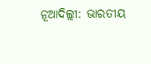ନୂଆଦିଲ୍ଲୀ: ଭାରତୀୟ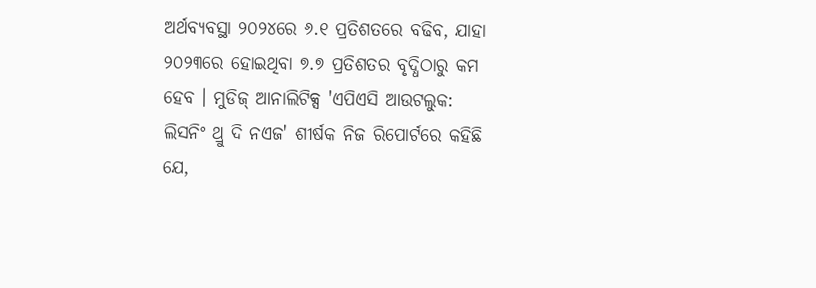ଅର୍ଥବ୍ୟବସ୍ଥା ୨୦୨୪ରେ ୬.୧ ପ୍ରତିଶତରେ ବଢିବ, ଯାହା ୨୦୨୩ରେ ହୋଇଥିବା ୭.୭ ପ୍ରତିଶତର ବୃଦ୍ଧିଠାରୁ କମ ହେବ । ମୁଡିଜ୍ ଆନାଲିଟିକ୍ସ 'ଏପିଏସି ଆଉଟଲୁକ: ଲିସନିଂ ଥ୍ରୁ ଦି ନଏଜ' ଶୀର୍ଷକ ନିଜ ରିପୋର୍ଟରେ କହିଛି ଯେ,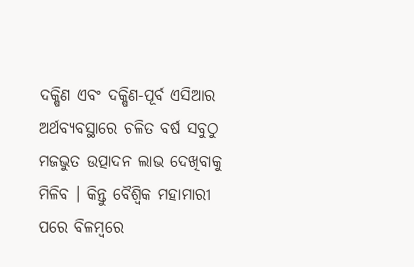ଦକ୍ଷିଣ ଏବଂ ଦକ୍ଷିଣ-ପୂର୍ବ ଏସିଆର ଅର୍ଥବ୍ୟବସ୍ଥାରେ ଚଳିତ ବର୍ଷ ସବୁଠୁ ମଜଭୁତ ଉତ୍ପାଦନ ଲାଭ ଦେଖିବାକୁ ମିଳିବ । କିନ୍ତୁ ବୈଶ୍ୱିକ ମହାମାରୀ ପରେ ବିଳମ୍ୱରେ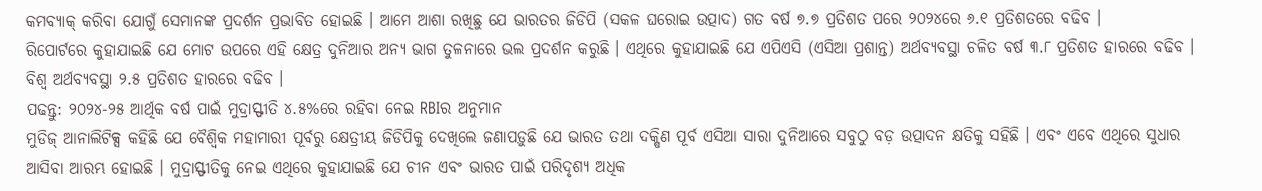କମବ୍ୟାକ୍ କରିବା ଯୋଗୁଁ ସେମାନଙ୍କ ପ୍ରଦର୍ଶନ ପ୍ରଭାବିତ ହୋଇଛି । ଆମେ ଆଶା ରଖିଛୁ ଯେ ଭାରତର ଜିଡିପି (ସକଳ ଘରୋଇ ଉତ୍ପାଦ) ଗତ ବର୍ଷ ୭.୭ ପ୍ରତିଶତ ପରେ ୨୦୨୪ରେ ୬.୧ ପ୍ରତିଶତରେ ବଢିବ ।
ରିପୋର୍ଟରେ କୁହାଯାଇଛି ଯେ ମୋଟ ଉପରେ ଏହି କ୍ଷେତ୍ର ଦୁନିଆର ଅନ୍ୟ ଭାଗ ତୁଳନାରେ ଭଲ ପ୍ରଦର୍ଶନ କରୁଛି । ଏଥିରେ କୁହାଯାଇଛି ଯେ ଏପିଏସି (ଏସିଆ ପ୍ରଶାନ୍ତ) ଅର୍ଥବ୍ୟବସ୍ଥା ଚଳିତ ବର୍ଷ ୩.୮ ପ୍ରତିଶତ ହାରରେ ବଢିବ । ବିଶ୍ୱ ଅର୍ଥବ୍ୟବସ୍ଥା ୨.୫ ପ୍ରତିଶତ ହାରରେ ବଢିବ ।
ପଢନ୍ତୁ: ୨୦୨୪-୨୫ ଆର୍ଥିକ ବର୍ଷ ପାଇଁ ମୁଦ୍ରାସ୍ଫୀତି ୪.୫%ରେ ରହିବା ନେଇ RBIର ଅନୁମାନ
ମୁଡିଜ୍ ଆନାଲିଟିକ୍ସ କହିଛି ଯେ ବୈଶ୍ୱିକ ମହାମାରୀ ପୂର୍ବରୁ କ୍ଷେତ୍ରୀୟ ଜିଡିପିକୁ ଦେଖିଲେ ଜଣାପଡ଼ୁଛି ଯେ ଭାରତ ତଥା ଦକ୍ଷିଣ ପୂର୍ବ ଏସିଆ ସାରା ଦୁନିଆରେ ସବୁଠୁ ବଡ଼ ଉତ୍ପାଦନ କ୍ଷତିକୁ ସହିଛି । ଏବଂ ଏବେ ଏଥିରେ ସୁଧାର ଆସିବା ଆରମ୍ଭ ହୋଇଛି । ମୁଦ୍ରାସ୍ଫୀତିକୁ ନେଇ ଏଥିରେ କୁହାଯାଇଛି ଯେ ଚୀନ ଏବଂ ଭାରତ ପାଇଁ ପରିଦୃଶ୍ୟ ଅଧିକ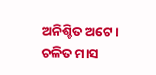ଅନିଶ୍ଚିତ ଅଟେ ।
ଚଳିତ ମାସ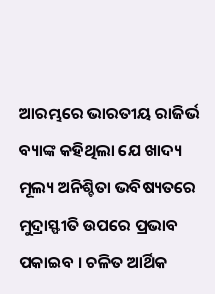ଆରମ୍ଭରେ ଭାରତୀୟ ରାଜିର୍ଭ ବ୍ୟାଙ୍କ କହିଥିଲା ଯେ ଖାଦ୍ୟ ମୂଲ୍ୟ ଅନିଶ୍ଚିତା ଭବିଷ୍ୟତରେ ମୁଦ୍ରାସ୍ଫୀତି ଉପରେ ପ୍ରଭାବ ପକାଇବ । ଚଳିତ ଆର୍ଥିକ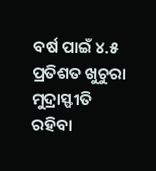ବର୍ଷ ପାଇଁ ୪.୫ ପ୍ରତିଶତ ଖୁଚୁରା ମୁଦ୍ରାସ୍ଫୀତି ରହିବା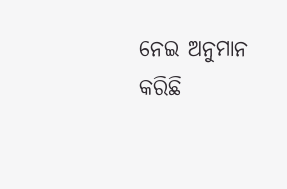ନେଇ ଅନୁମାନ କରିଛି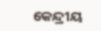କେନ୍ଦ୍ରୀୟ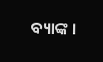ବ୍ୟାଙ୍କ ।